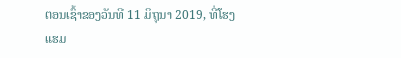ຕອນເຊົ້າຂອງວັນທີ 11 ມິຖຸນາ 2019, ທີ່ໂຮງແຮມ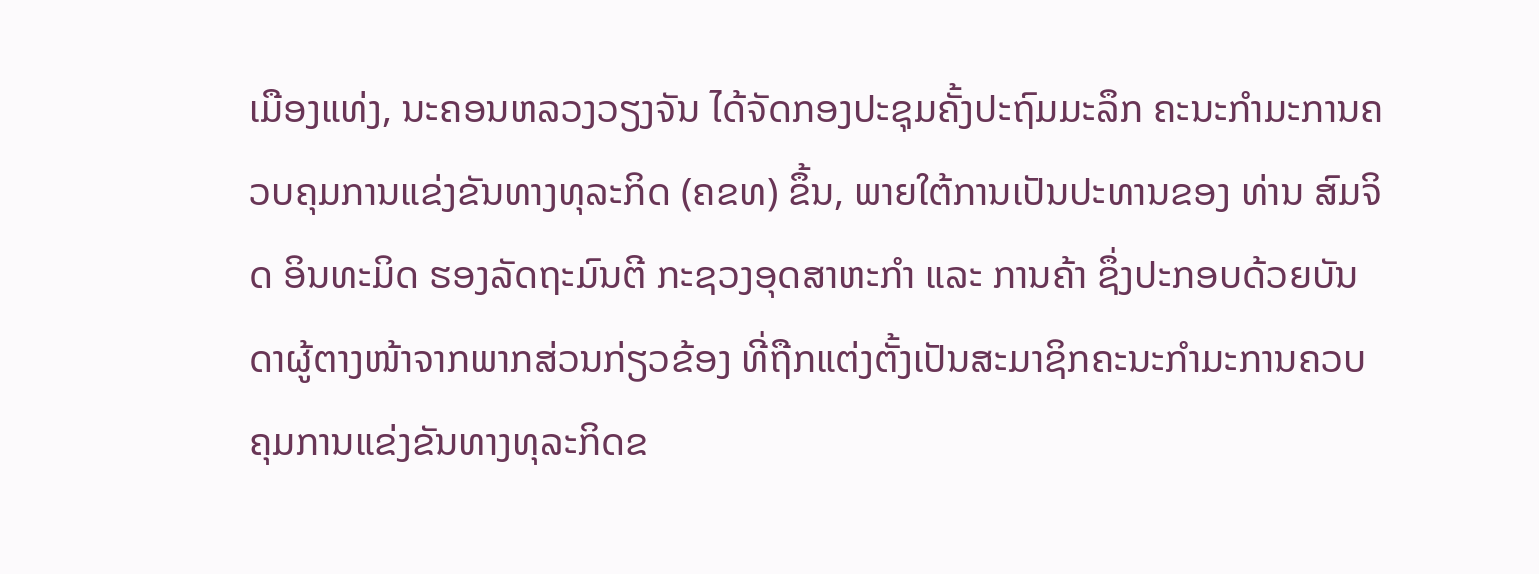ເມືອງແທ່ງ, ນະຄອນຫລວງວຽງຈັນ ໄດ້ຈັດກອງປະຊຸມຄັ້ງປະຖົມມະລຶກ ຄະນະກໍາມະການຄວບຄຸມການແຂ່ງຂັນທາງທຸລະກິດ (ຄຂທ) ຂຶ້ນ, ພາຍໃຕ້ການເປັນປະທານຂອງ ທ່ານ ສົມຈິດ ອິນທະມິດ ຮອງລັດຖະມົນຕີ ກະຊວງອຸດສາຫະກຳ ແລະ ການຄ້າ ຊຶ່ງປະກອບດ້ວຍບັນດາຜູ້ຕາງໜ້າຈາກພາກສ່ວນກ່ຽວຂ້ອງ ທີ່ຖືກແຕ່ງຕັ້ງເປັນສະມາຊິກຄະນະກຳມະການຄວບຄຸມການແຂ່ງຂັນທາງທຸລະກິດຂ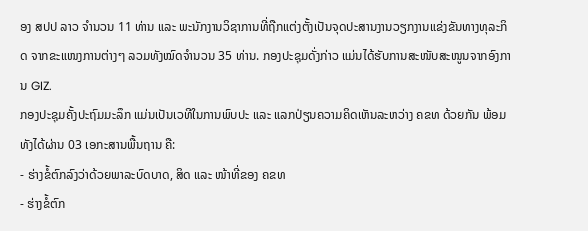ອງ ສປປ ລາວ ຈຳນວນ 11 ທ່ານ ແລະ ພະນັກງານວິຊາການທີ່ຖືກແຕ່ງຕັ້ງເປັນຈຸດປະສານງານວຽກງານແຂ່ງຂັນທາງທຸລະກິດ ຈາກຂະແໜງການຕ່າງໆ ລວມທັງໝົດຈຳນວນ 35 ທ່ານ. ກອງປະຊຸມດັ່ງກ່າວ ແມ່ນໄດ້ຮັບການສະໜັບສະໜູນຈາກອົງການ GIZ.
ກອງປະຊຸມຄັ້ງປະຖົມມະລຶກ ແມ່ນເປັນເວທີໃນການພົບປະ ແລະ ແລກປ່ຽນຄວາມຄິດເຫັນລະຫວ່າງ ຄຂທ ດ້ວຍກັນ ພ້ອມທັງໄດ້ຜ່ານ 03 ເອກະສານພື້ນຖານ ຄື:
- ຮ່າງຂໍ້ຕົກລົງວ່າດ້ວຍພາລະບົດບາດ, ສິດ ແລະ ໜ້າທີ່ຂອງ ຄຂທ
- ຮ່າງຂໍ້ຕົກ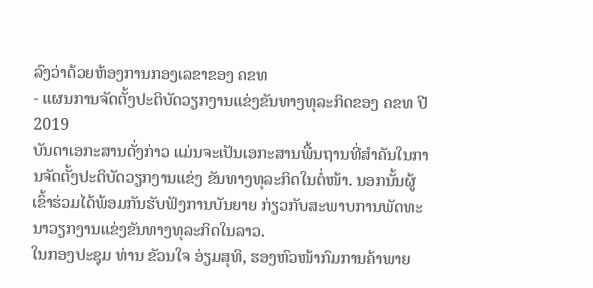ລົງວ່າດ້ວຍຫ້ອງການກອງເລຂາຂອງ ຄຂທ
- ແຜນການຈັດຕັ້ງປະຕິບັດວຽກງານແຂ່ງຂັນທາງທຸລະກິດຂອງ ຄຂທ ປີ 2019
ບັນດາເອກະສານດັ່ງກ່າວ ແມ່ນຈະເປັນເອກະສານພື້ນຖານທີ່ສໍາຄັນໃນການຈັດຕັ້ງປະຕິບັດວຽກງານແຂ່ງ ຂັນທາງທຸລະກິດໃນຕໍ່ໜ້າ. ນອກນັ້ນຜູ້ເຂົ້າຮ່ວມໄດ້ພ້ອມກັນຮັບຟັງການບັນຍາຍ ກ່ຽວກັບສະພາບການພັດທະນາວຽກງານແຂ່ງຂັນທາງທຸລະກິດໃນລາວ.
ໃນກອງປະຊຸມ ທ່ານ ຂັວນໃຈ ອ່ຽມສຸທິ, ຮອງຫົວໜ້າກົມການຄ້າພາຍ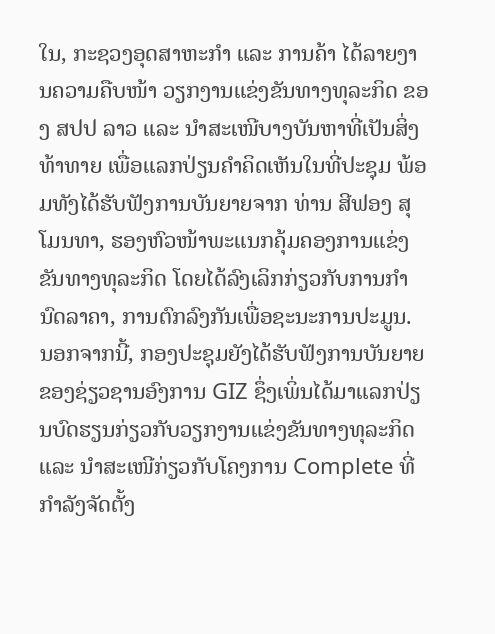ໃນ, ກະຊວງອຸດສາຫະກຳ ແລະ ການຄ້າ ໄດ້ລາຍງານຄວາມຄືບໜ້າ ວຽກງານແຂ່ງຂັນທາງທຸລະກິດ ຂອງ ສປປ ລາວ ແລະ ນຳສະເໜີບາງບັນຫາທີ່ເປັນສິ່ງທ້າທາຍ ເພື່ອແລກປ່ຽນຄຳຄິດເຫັນໃນທີ່ປະຊຸມ ພ້ອມທັງໄດ້ຮັບຟັງການບັນຍາຍຈາກ ທ່ານ ສີຟອງ ສຸໂມນທາ, ຮອງຫົວໜ້າພະແນກຄຸ້ມຄອງການແຂ່ງຂັນທາງທຸລະກິດ ໂດຍໄດ້ລົງເລິກກ່ຽວກັບການກຳນົດລາຄາ, ການຕົກລົງກັນເພື່ອຊະນະການປະມູນ. ນອກຈາກນີ້, ກອງປະຊຸມຍັງໄດ້ຮັບຟັງການບັນຍາຍຂອງຊ່ຽວຊານອົງການ GIZ ຊຶ່ງເພິ່ນໄດ້ມາແລກປ່ຽນບົດຮຽນກ່ຽວກັບວຽກງານແຂ່ງຂັນທາງທຸລະກິດ ແລະ ນຳສະເໜີກ່ຽວກັບໂຄງການ Complete ທີ່ກໍາລັງຈັດຕັ້ງ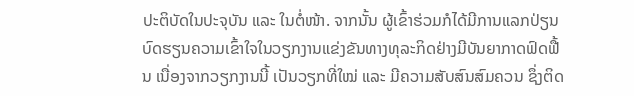ປະຕິບັດໃນປະຈຸບັນ ແລະ ໃນຕໍ່ໜ້າ. ຈາກນັ້ນ ຜູ້ເຂົ້າຮ່ວມກໍໄດ້ມີການແລກປ່ຽນບົດຮຽນຄວາມເຂົ້າໃຈໃນວຽກງານແຂ່ງຂັນທາງທຸລະກິດຢ່າງມີບັນຍາກາດຟົດຟື້ນ ເນື່ອງຈາກວຽກງານນີ້ ເປັນວຽກທີ່ໃໝ່ ແລະ ມີຄວາມສັບສົນສົມຄວນ ຊຶ່ງຕິດ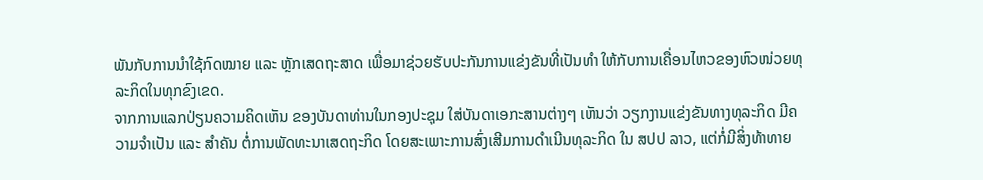ພັນກັບການນຳໃຊ້ກົດໝາຍ ແລະ ຫຼັກເສດຖະສາດ ເພື່ອມາຊ່ວຍຮັບປະກັນການແຂ່ງຂັນທີ່ເປັນທຳ ໃຫ້ກັບການເຄື່ອນໄຫວຂອງຫົວໜ່ວຍທຸລະກິດໃນທຸກຂົງເຂດ.
ຈາກການແລກປ່ຽນຄວາມຄິດເຫັນ ຂອງບັນດາທ່ານໃນກອງປະຊຸມ ໃສ່ບັນດາເອກະສານຕ່າງໆ ເຫັນວ່າ ວຽກງານແຂ່ງຂັນທາງທຸລະກິດ ມີຄວາມຈໍາເປັນ ແລະ ສໍາຄັນ ຕໍ່ການພັດທະນາເສດຖະກິດ ໂດຍສະເພາະການສົ່ງເສີມການດຳເນີນທຸລະກິດ ໃນ ສປປ ລາວ, ແຕ່ກໍ່ມີສິ່ງທ້າທາຍ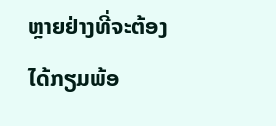ຫຼາຍຢ່າງທີ່ຈະຕ້ອງໄດ້ກຽມພ້ອ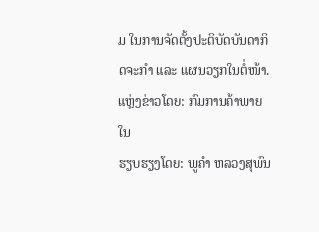ມ ໃນການຈັດຕັ້ງປະຕິບັດບັນດາກິດຈະກໍາ ແລະ ແຜນວຽກໃນຕໍ່ໜ້າ.
ແຫຼ່ງຂ່າວໂດຍ: ກົມການຄ້າພາຍໃນ
ຮຽບຮຽງໂດຍ: ພູຄໍາ ຫລວງສຸພົນ